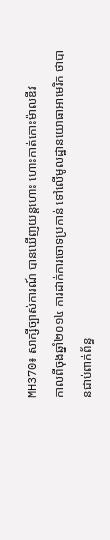MH370៖ សាក្សីច្បាស់ការណ៍ បានឃើញយន្ដហោះ ហោះកាត់កោះម៉ាលឌីវ
កាលពីចុងឆ្នាំ២០១៤ ការដាក់ការចោទប្រកាន់ ទៅលើមូលដ្ឋានយោធាអាមេរិក ថាបានជាប់ពាក់ព័ន្ធ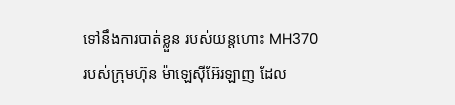ទៅនឹងការបាត់ខ្លួន របស់យន្ដហោះ MH370 របស់ក្រុមហ៊ុន ម៉ាឡេស៊ីអ៊ែរឡាញ ដែល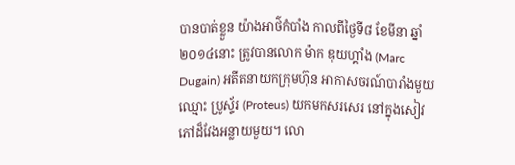បានបាត់ខ្លួន យ៉ាងអាថ៌កំបាំង កាលពីថ្ងៃទី៨ ខែមីនា ឆ្នាំ២០១៤នោះ ត្រូវបានលោក ម៉ាក ឌុយហ្គាំង (Marc Dugain) អតីតនាយកក្រុមហ៊ុន អាកាសចរណ៍បារាំងមួយ ឈ្មោះ ប្រូស្ទ័រ (Proteus) យកមកសរសេរ នៅក្នុងសៀវភៅដ៏វែងអន្លាយមួយ។ លោ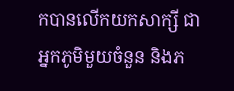កបានលើកយកសាក្សី ជាអ្នកភូមិមួយចំនួន និងភ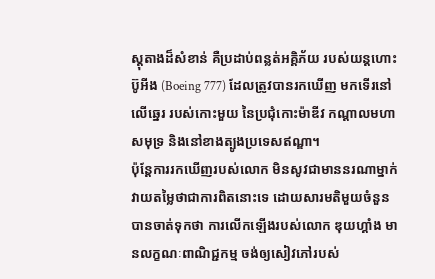ស្ដុតាងដ៏សំខាន់ គឺប្រដាប់ពន្លត់អគ្គិភ័យ របស់យន្ដហោះប៊ូអីង (Boeing 777) ដែលត្រូវបានរកឃើញ មកទើរនៅលើឆ្នេរ របស់កោះមួយ នៃប្រជុំកោះម៉ាឌីវ កណ្ដាលមហាសមុទ្រ និងនៅខាងត្បូងប្រទេសឥណ្ឌា។
ប៉ុន្តែការរកឃើញរបស់លោក មិនសូវជាមាននរណាម្នាក់ វាយតម្លៃថាជាការពិតនោះទេ ដោយសារមតិមួយចំនួន បានចាត់ទុកថា ការលើកឡើងរបស់លោក ឌុយហ្គាំង មានលក្ខណៈពាណិជ្ជកម្ម ចង់ឲ្យសៀវភៅរបស់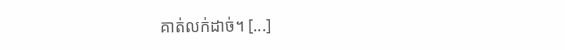គាត់លក់ដាច់។ [...]